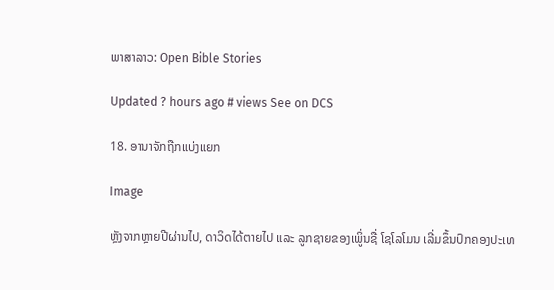ພາສາລາວ: Open Bible Stories

Updated ? hours ago # views See on DCS

18. ອານາຈັກຖືກແບ່ງແຍກ

Image

ຫຼັງຈາກຫຼາຍປີຜ່ານໄປ, ດາວິດໄດ້ຕາຍໄປ ແລະ ລູກຊາຍຂອງເພູິ່ນຊື່ ໂຊໂລໂມນ ເລີ່ມຂຶ້ນປົກຄອງປະເທ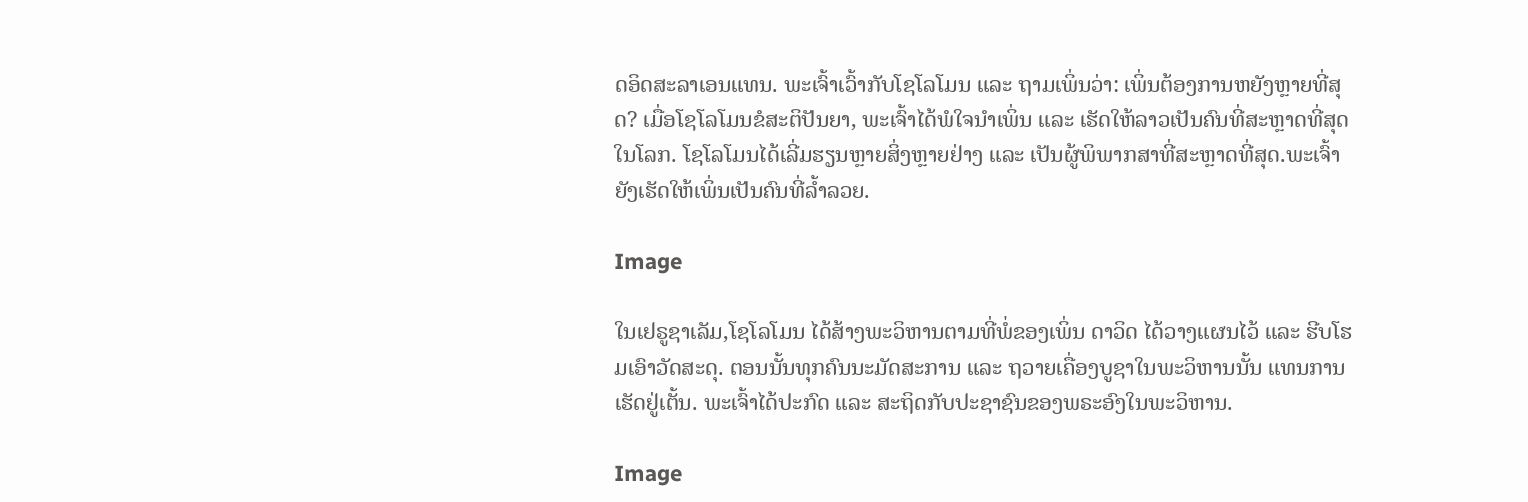ດອິດສະລາເອນແທນ. ພະເຈົ້າເວົ້າກັບໂຊໂລໂມນ ແລະ ຖາມເພິ່ນວ່າ: ເພິ່ນຕ້ອງການຫຍັງຫຼາຍທີ່ສຸດ? ເມື່ອໂຊໂລໂມນຂໍສະຕິປັນຍາ, ພະເຈົ້າໄດ້ພໍໃຈນຳເພິ່ນ ແລະ ເຮັດໃຫ້ລາວເປັນຄົນທີ່ສະຫຼາດທີ່ສຸດໃນໂລກ. ໂຊໂລໂມນໄດ້ເລີ່ມຮຽນຫຼາຍສິ່ງຫຼາຍຢ່າງ ແລະ ເປັນຜູ້ພິພາກສາທີ່ສະຫຼາດທີ່ສຸດ.ພະເຈົ້າຍັງເຮັດໃຫ້ເພິ່ນເປັນຄົນທີ່ລໍ້າລວຍ.

Image

ໃນເຢຣູຊາເລັມ,ໂຊໂລໂມນ ໄດ້ສ້າງພະວິຫານຕາມທີ່ພໍ່ຂອງເພິ່ນ ດາວິດ ໄດ້ວາງແຜນໄວ້ ແລະ ຮີບໂຮມເອົາວັດສະດຸ. ຕອນນັ້ນທຸກຄົນນະມັດສະການ ແລະ ຖວາຍເຄື່ອງບູຊາໃນພະວິຫານນັ້ນ ແທນການເຮັດຢູ່ເຕັ້ນ. ພະເຈົ້າໄດ້ປະກົດ ແລະ ສະຖິດກັບປະຊາຊົນຂອງພຣະອົງໃນພະວິຫານ.

Image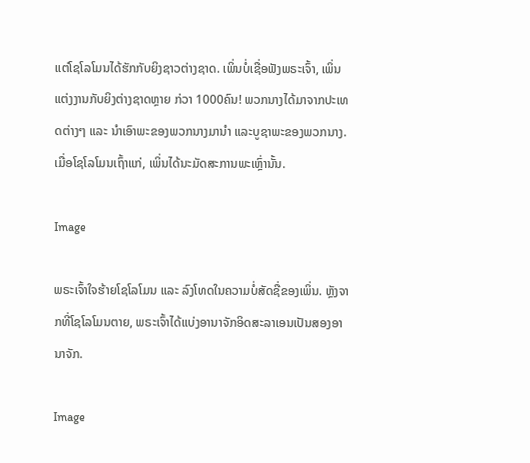ແຕ່ໂຊໂລໂມນໄດ້ຮັກກັບຍິງຊາວຕ່າງຊາດ. ເພິ່ນບໍ່ເຊື່ອຟັງພຣະເຈົ້າ, ເພິ່ນແຕ່ງງານກັບຍິງຕ່າງຊາດຫຼາຍ ກ່ວາ 1000ຄົນ! ພວກນາງໄດ້ມາຈາກປະເທດຕ່າງໆ ແລະ ນໍາເອົາພະຂອງພວກນາງມານໍາ ແລະບູຊາພະຂອງພວກນາງ. ເມື່ອໂຊໂລໂມນເຖົ້າແກ່, ເພິ່ນໄດ້ນະມັດສະການພະເຫຼົ່ານັ້ນ.

Image

ພຣະເຈົ້າໃຈຮ້າຍໂຊໂລໂມນ ແລະ ລົງໂທດໃນຄວາມບໍ່ສັດຊື່ຂອງເພິ່ນ. ຫຼັງຈາກທີ່ໂຊໂລໂມນຕາຍ, ພຣະເຈົ້າໄດ້ແບ່ງອານາຈັກອິດສະລາເອນເປັນສອງອານາຈັກ.

Image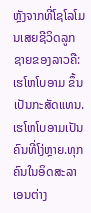ຫຼັງຈາກທີ່ໂຊໂລໂມນເສຍຊີວິດລູກຊາຍຂອງລາວຄື: ເຮໂຫໂບອາມ ຂຶ້ນເປັນກະສັດແທນ. ເຮໂຫໂບອາມເປັນຄົນທີ່ໂງ່ຫຼາຍ.ທຸກຄົນໃນອິດສະລາເອນຕ່າງ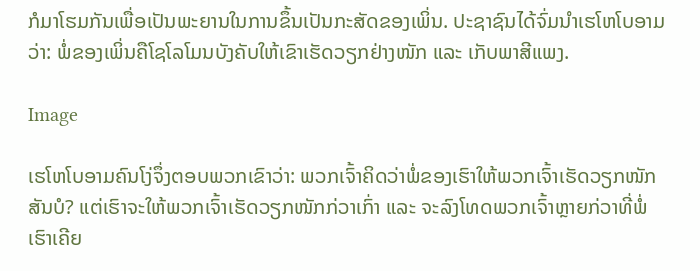ກໍມາໂຮມກັນເພື່ອເປັນພະຍານໃນການຂຶ້ນເປັນກະສັດຂອງເພິ່ນ. ປະຊາຊົນໄດ້ຈົ່ມນໍາເຮໂຫໂບອາມວ່າ: ພໍ່ຂອງເພິ່ນຄືໂຊໂລໂມນບັງຄັບໃຫ້ເຂົາເຮັດວຽກຢ່າງໜັກ ແລະ ເກັບພາສີແພງ.

Image

ເຮໂຫໂບອາມຄົນໂງ່ຈຶ່ງຕອບພວກເຂົາວ່າ: ພວກເຈົ້າຄິດວ່າພໍ່ຂອງເຮົາໃຫ້ພວກເຈົ້າເຮັດວຽກໜັກສັນບໍ? ແຕ່ເຮົາຈະໃຫ້ພວກເຈົ້າເຮັດວຽກໜັກກ່ວາເກົ່າ ແລະ ຈະລົງໂທດພວກເຈົ້າຫຼາຍກ່ວາທີ່ພໍ່ເຮົາເຄີຍ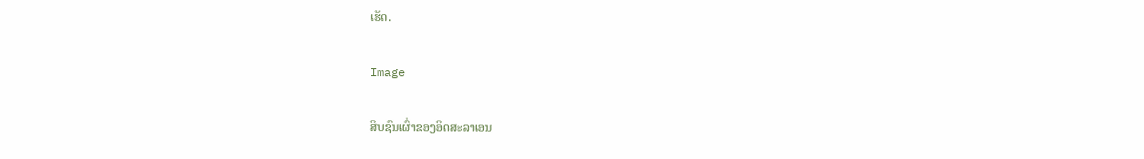ເຮັດ.

Image

ສິບຊົນເຜົ່າຂອງອິດສະລາເອນ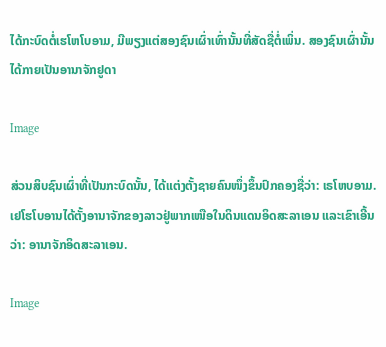ໄດ້ກະບົດຕໍ່ເຮໂຫໂບອາມ, ມີພຽງແຕ່ສອງຊົນເຜົ່າເທົ່ານັ້ນທີ່ສັດຊື່ຕໍ່ເພິ່ນ. ສອງຊົນເຜົ່ານັ້ນໄດ້ກາຍເປັນອານາຈັກຢູດາ

Image

ສ່ວນສິບຊົນເຜົ່າທີ່ເປັນກະບົດນັ້ນ, ໄດ້ແຕ່ງຕັ້ງຊາຍຄົນໜຶ່ງຂຶ້ນປົກຄອງຊື່ວ່າ: ເຣໂຫບອາມ. ເຢໂຮໂບອານໄດ້ຕັ້ງອານາຈັກຂອງລາວຢູ່ພາກເໜືອໃນດິນແດນອິດສະລາເອນ ແລະເຂົາເອີ້ນວ່າ: ອານາຈັກອິດສະລາເອນ.

Image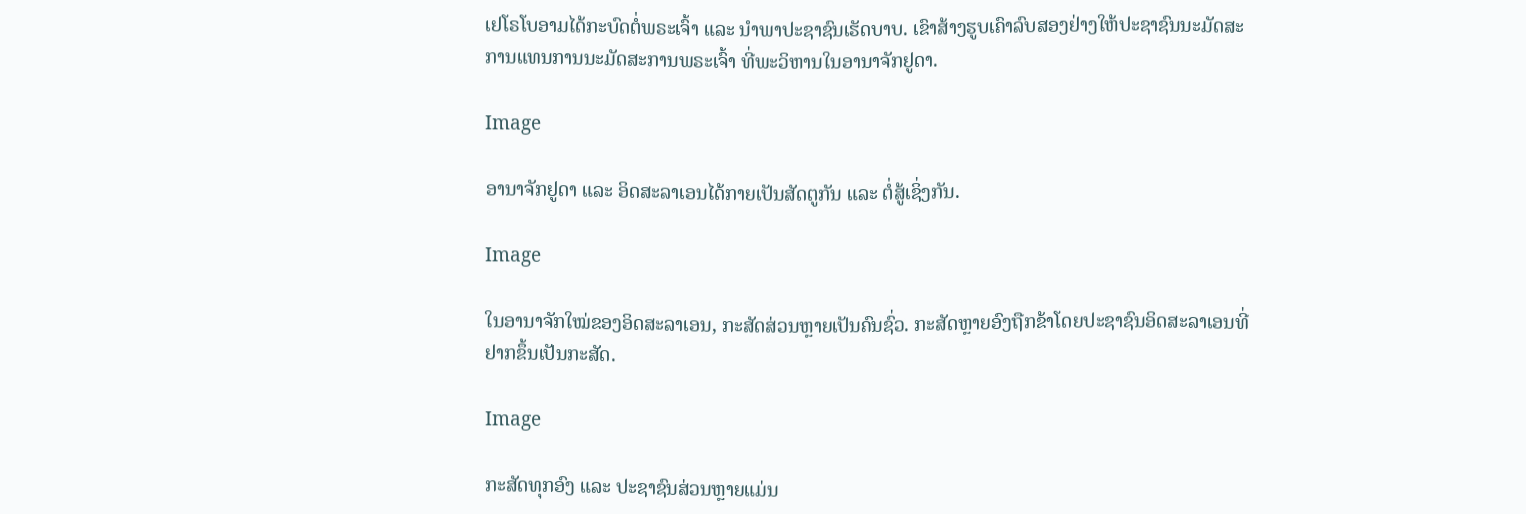ເຢໂຣໂບອາມໄດ້ກະບົດຕໍ່ພຣະເຈົ້າ ແລະ ນໍາພາປະຊາຊົນເຮັດບາບ. ເຂົາສ້າງຮູບເຄົາລົບສອງຢ່າງໃຫ້ປະຊາຊົນນະມັດສະການແທນການນະມັດສະການພຣະເຈົ້າ ທີ່ພະວິຫານໃນອານາຈັກຢູດາ.

Image

ອານາຈັກຢູດາ ແລະ ອິດສະລາເອນໄດ້ກາຍເປັນສັດຕູກັນ ແລະ ຕໍ່ສູ້ເຊິ່ງກັນ.

Image

ໃນອານາຈັກໃໝ່ຂອງອິດສະລາເອນ, ກະສັດສ່ວນຫຼາຍເປັນຄົນຊົ່ວ. ກະສັດຫຼາຍອົງຖືກຂ້າໂດຍປະຊາຊົນອິດສະລາເອນທີ່ຢາກຂຶ້ນເປັນກະສັດ.

Image

ກະສັດທຸກອົງ ແລະ ປະຊາຊົນສ່ວນຫຼາຍແມ່ນ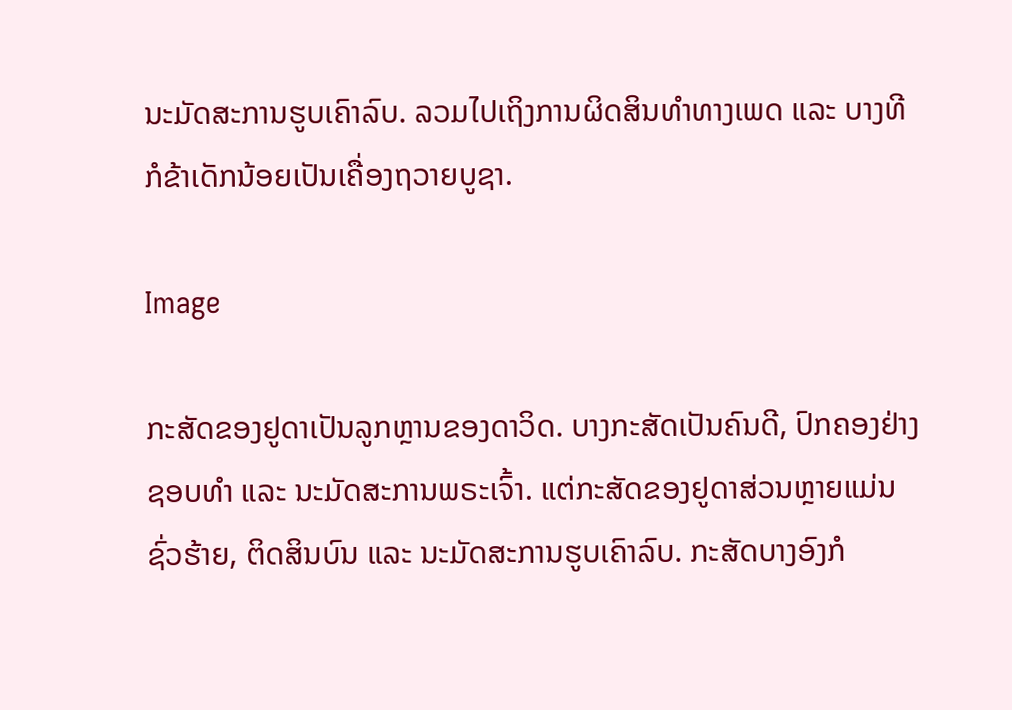ນະມັດສະການຮູບເຄົາລົບ. ລວມໄປເຖິງການຜິດສິນທໍາທາງເພດ ແລະ ບາງທີກໍຂ້າເດັກນ້ອຍເປັນເຄື່ອງຖວາຍບູຊາ.

Image

ກະສັດຂອງຢູດາເປັນລູກຫຼານຂອງດາວິດ. ບາງກະສັດເປັນຄົນດີ, ປົກຄອງຢ່າງຊອບທໍາ ແລະ ນະມັດສະການພຣະເຈົ້າ. ແຕ່ກະສັດຂອງຢູດາສ່ວນຫຼາຍແມ່ນຊົ່ວຮ້າຍ, ຕິດສິນບົນ ແລະ ນະມັດສະການຮູບເຄົາລົບ. ກະສັດບາງອົງກໍ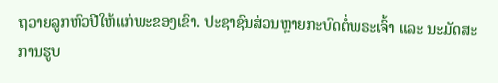ຖວາຍລູກຫົວປີໃຫ້ແກ່ພະຂອງເຂົາ. ປະຊາຊົນສ່ວນຫຼາຍກະບົດຕໍ່ພຣະເຈົ້າ ແລະ ນະມັດສະການຮູບ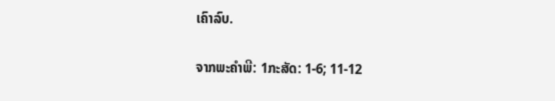ເຄົາລົບ.

ຈາກພະຄໍາພີ: 1ກະສັດ: 1-6; 11-12